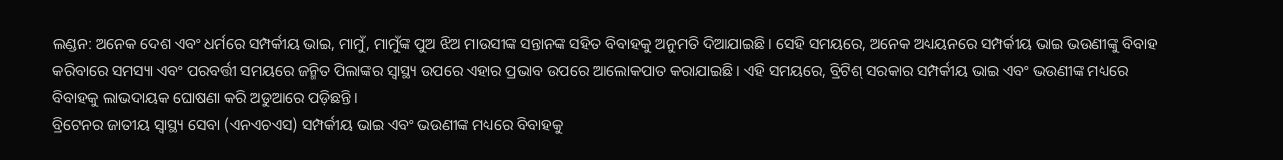ଲଣ୍ଡନ: ଅନେକ ଦେଶ ଏବଂ ଧର୍ମରେ ସମ୍ପର୍କୀୟ ଭାଇ, ମାମୁଁ, ମାମୁଁଙ୍କ ପୁଅ ଝିଅ ମାଉସୀଙ୍କ ସନ୍ତାନଙ୍କ ସହିତ ବିବାହକୁ ଅନୁମତି ଦିଆଯାଇଛି। ସେହି ସମୟରେ, ଅନେକ ଅଧ୍ୟୟନରେ ସମ୍ପର୍କୀୟ ଭାଇ ଭଉଣୀଙ୍କୁ ବିବାହ କରିବାରେ ସମସ୍ୟା ଏବଂ ପରବର୍ତ୍ତୀ ସମୟରେ ଜନ୍ମିତ ପିଲାଙ୍କର ସ୍ୱାସ୍ଥ୍ୟ ଉପରେ ଏହାର ପ୍ରଭାବ ଉପରେ ଆଲୋକପାତ କରାଯାଇଛି। ଏହି ସମୟରେ, ବ୍ରିଟିଶ୍ ସରକାର ସମ୍ପର୍କୀୟ ଭାଇ ଏବଂ ଭଉଣୀଙ୍କ ମଧ୍ୟରେ ବିବାହକୁ ଲାଭଦାୟକ ଘୋଷଣା କରି ଅଡୁଆରେ ପଡ଼ିଛନ୍ତି।
ବ୍ରିଟେନର ଜାତୀୟ ସ୍ୱାସ୍ଥ୍ୟ ସେବା (ଏନଏଚଏସ) ସମ୍ପର୍କୀୟ ଭାଇ ଏବଂ ଭଉଣୀଙ୍କ ମଧ୍ୟରେ ବିବାହକୁ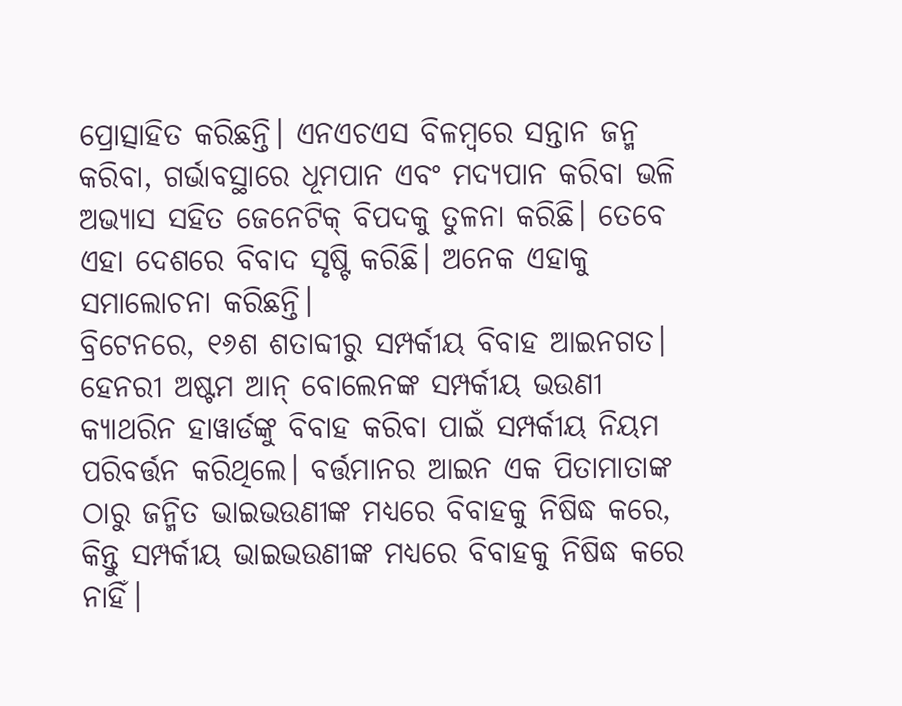ପ୍ରୋତ୍ସାହିତ କରିଛନ୍ତି। ଏନଏଚଏସ ବିଳମ୍ବରେ ସନ୍ତାନ ଜନ୍ମ କରିବା, ଗର୍ଭାବସ୍ଥାରେ ଧୂମପାନ ଏବଂ ମଦ୍ୟପାନ କରିବା ଭଳି ଅଭ୍ୟାସ ସହିତ ଜେନେଟିକ୍ ବିପଦକୁ ତୁଳନା କରିଛି। ତେବେ ଏହା ଦେଶରେ ବିବାଦ ସୃଷ୍ଟି କରିଛି। ଅନେକ ଏହାକୁ ସମାଲୋଚନା କରିଛନ୍ତି।
ବ୍ରିଟେନରେ, ୧୬ଶ ଶତାବ୍ଦୀରୁ ସମ୍ପର୍କୀୟ ବିବାହ ଆଇନଗତ। ହେନରୀ ଅଷ୍ଟମ ଆନ୍ ବୋଲେନଙ୍କ ସମ୍ପର୍କୀୟ ଭଉଣୀ କ୍ୟାଥରିନ ହାୱାର୍ଡଙ୍କୁ ବିବାହ କରିବା ପାଇଁ ସମ୍ପର୍କୀୟ ନିୟମ ପରିବର୍ତ୍ତନ କରିଥିଲେ। ବର୍ତ୍ତମାନର ଆଇନ ଏକ ପିତାମାତାଙ୍କ ଠାରୁ ଜନ୍ମିତ ଭାଇଭଉଣୀଙ୍କ ମଧ୍ୟରେ ବିବାହକୁ ନିଷିଦ୍ଧ କରେ, କିନ୍ତୁ ସମ୍ପର୍କୀୟ ଭାଇଭଉଣୀଙ୍କ ମଧ୍ୟରେ ବିବାହକୁ ନିଷିଦ୍ଧ କରେ ନାହିଁ।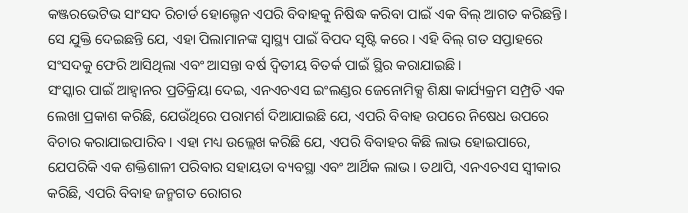କଞ୍ଜରଭେଟିଭ ସାଂସଦ ରିଚାର୍ଡ ହୋଲ୍ଡେନ ଏପରି ବିବାହକୁ ନିଷିଦ୍ଧ କରିବା ପାଇଁ ଏକ ବିଲ୍ ଆଗତ କରିଛନ୍ତି। ସେ ଯୁକ୍ତି ଦେଇଛନ୍ତି ଯେ, ଏହା ପିଲାମାନଙ୍କ ସ୍ୱାସ୍ଥ୍ୟ ପାଇଁ ବିପଦ ସୃଷ୍ଟି କରେ। ଏହି ବିଲ୍ ଗତ ସପ୍ତାହରେ ସଂସଦକୁ ଫେରି ଆସିଥିଲା ଏବଂ ଆସନ୍ତା ବର୍ଷ ଦ୍ୱିତୀୟ ବିତର୍କ ପାଇଁ ସ୍ଥିର କରାଯାଇଛି।
ସଂସ୍କାର ପାଇଁ ଆହ୍ୱାନର ପ୍ରତିକ୍ରିୟା ଦେଇ, ଏନଏଚଏସ ଇଂଲଣ୍ଡର ଜେନୋମିକ୍ସ ଶିକ୍ଷା କାର୍ଯ୍ୟକ୍ରମ ସମ୍ପ୍ରତି ଏକ ଲେଖା ପ୍ରକାଶ କରିଛି, ଯେଉଁଥିରେ ପରାମର୍ଶ ଦିଆଯାଇଛି ଯେ, ଏପରି ବିବାହ ଉପରେ ନିଷେଧ ଉପରେ ବିଚାର କରାଯାଇପାରିବ। ଏହା ମଧ୍ୟ ଉଲ୍ଲେଖ କରିଛି ଯେ, ଏପରି ବିବାହର କିଛି ଲାଭ ହୋଇପାରେ, ଯେପରିକି ଏକ ଶକ୍ତିଶାଳୀ ପରିବାର ସହାୟତା ବ୍ୟବସ୍ଥା ଏବଂ ଆର୍ଥିକ ଲାଭ। ତଥାପି, ଏନଏଚଏସ ସ୍ୱୀକାର କରିଛି, ଏପରି ବିବାହ ଜନ୍ମଗତ ରୋଗର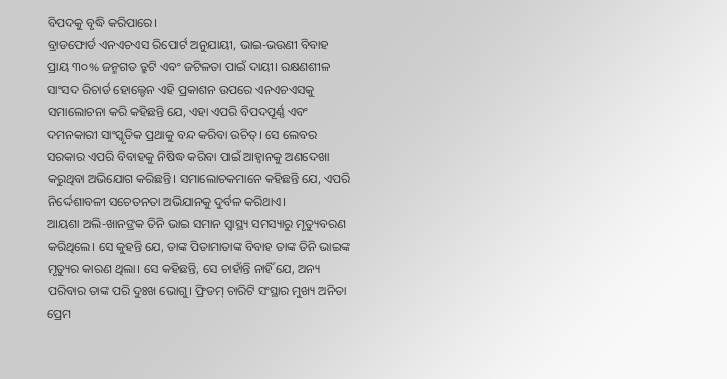ବିପଦକୁ ବୃଦ୍ଧି କରିପାରେ।
ବ୍ରାଡଫୋର୍ଡ ଏନଏଚଏସ ରିପୋର୍ଟ ଅନୁଯାୟୀ, ଭାଇ-ଭଉଣୀ ବିବାହ ପ୍ରାୟ ୩୦% ଜନ୍ମଗତ ତ୍ରୁଟି ଏବଂ ଜଟିଳତା ପାଇଁ ଦାୟୀ। ରକ୍ଷଣଶୀଳ ସାଂସଦ ରିଚାର୍ଡ ହୋଲ୍ଡେନ ଏହି ପ୍ରକାଶନ ଉପରେ ଏନଏଚଏସକୁ ସମାଲୋଚନା କରି କହିଛନ୍ତି ଯେ, ଏହା ଏପରି ବିପଦପୂର୍ଣ୍ଣ ଏବଂ ଦମନକାରୀ ସାଂସ୍କୃତିକ ପ୍ରଥାକୁ ବନ୍ଦ କରିବା ଉଚିତ୍। ସେ ଲେବର ସରକାର ଏପରି ବିବାହକୁ ନିଷିଦ୍ଧ କରିବା ପାଇଁ ଆହ୍ୱାନକୁ ଅଣଦେଖା କରୁଥିବା ଅଭିଯୋଗ କରିଛନ୍ତି। ସମାଲୋଚକମାନେ କହିଛନ୍ତି ଯେ, ଏପରି ନିର୍ଦ୍ଦେଶାବଳୀ ସଚେତନତା ଅଭିଯାନକୁ ଦୁର୍ବଳ କରିଥାଏ।
ଆୟଶା ଅଲି-ଖାନଙ୍ରକ ତିନି ଭାଇ ସମାନ ସ୍ୱାସ୍ଥ୍ୟ ସମସ୍ୟାରୁ ମୃତ୍ୟୁବରଣ କରିଥିଲେ। ସେ କୁହନ୍ତି ଯେ, ତାଙ୍କ ପିତାମାତାଙ୍କ ବିବାହ ତାଙ୍କ ତିନି ଭାଇଙ୍କ ମୃତ୍ୟୁର କାରଣ ଥିଲା। ସେ କହିଛନ୍ତି, ସେ ଚାହାଁନ୍ତି ନାହିଁ ଯେ, ଅନ୍ୟ ପରିବାର ତାଙ୍କ ପରି ଦୁଃଖ ଭୋଗୁ। ଫ୍ରିଡମ୍ ଚାରିଟି ସଂସ୍ଥାର ମୁଖ୍ୟ ଅନିତା ପ୍ରେମ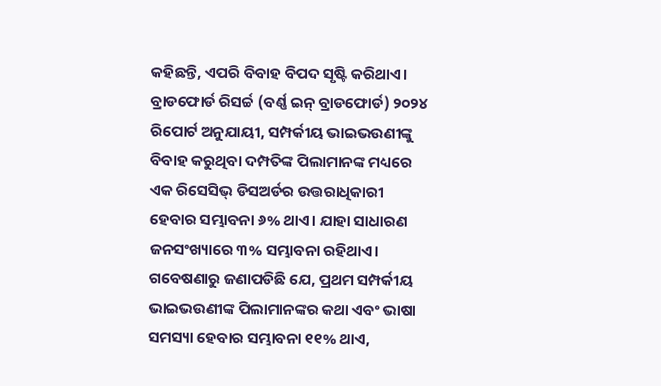କହିଛନ୍ତି, ଏପରି ବିବାହ ବିପଦ ସୃଷ୍ଟି କରିଥାଏ।
ବ୍ରାଡଫୋର୍ଡ ରିସର୍ଚ୍ଚ (ବର୍ଣ୍ଣ ଇନ୍ ବ୍ରାଡଫୋର୍ଡ) ୨୦୨୪ ରିପୋର୍ଟ ଅନୁଯାୟୀ, ସମ୍ପର୍କୀୟ ଭାଇଭଉଣୀଙ୍କୁ ବିବାହ କରୁଥିବା ଦମ୍ପତିଙ୍କ ପିଲାମାନଙ୍କ ମଧ୍ୟରେ ଏକ ରିସେସିଭ୍ ଡିସଅର୍ଡର ଉତ୍ତରାଧିକାରୀ ହେବାର ସମ୍ଭାବନା ୬% ଥାଏ। ଯାହା ସାଧାରଣ ଜନସଂଖ୍ୟାରେ ୩% ସମ୍ଭାବନା ରହିଥାଏ।
ଗବେଷଣାରୁ ଜଣାପଡିଛି ଯେ, ପ୍ରଥମ ସମ୍ପର୍କୀୟ ଭାଇଭଉଣୀଙ୍କ ପିଲାମାନଙ୍କର କଥା ଏବଂ ଭାଷା ସମସ୍ୟା ହେବାର ସମ୍ଭାବନା ୧୧% ଥାଏ,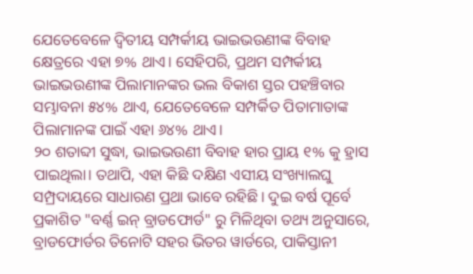ଯେତେବେଳେ ଦ୍ୱିତୀୟ ସମ୍ପର୍କୀୟ ଭାଇଭଉଣୀଙ୍କ ବିବାହ କ୍ଷେତ୍ରରେ ଏହା ୭% ଥାଏ। ସେହିପରି, ପ୍ରଥମ ସମ୍ପର୍କୀୟ ଭାଇଭଉଣୀଙ୍କ ପିଲାମାନଙ୍କର ଭଲ ବିକାଶ ସ୍ତର ପହଞ୍ଚିବାର ସମ୍ଭାବନା ୫୪% ଥାଏ, ଯେତେବେଳେ ସମ୍ପର୍କିତ ପିତାମାତାଙ୍କ ପିଲାମାନଙ୍କ ପାଇଁ ଏହା ୬୪% ଥାଏ।
୨୦ ଶତାବ୍ଦୀ ସୁଦ୍ଧା, ଭାଇଭଉଣୀ ବିବାହ ହାର ପ୍ରାୟ ୧% କୁ ହ୍ରାସ ପାଇଥିଲା। ତଥାପି, ଏହା କିଛି ଦକ୍ଷିଣ ଏସୀୟ ସଂଖ୍ୟାଲଘୁ ସମ୍ପ୍ରଦାୟରେ ସାଧାରଣ ପ୍ରଥା ଭାବେ ରହିଛି। ଦୁଇ ବର୍ଷ ପୂର୍ବେ ପ୍ରକାଶିତ "ବର୍ଣ୍ଣ ଇନ୍ ବ୍ରାଡଫୋର୍ଡ" ରୁ ମିଳିଥିବା ତଥ୍ୟ ଅନୁସାରେ, ବ୍ରାଡଫୋର୍ଡର ତିନୋଟି ସହର ଭିତର ୱାର୍ଡରେ, ପାକିସ୍ତାନୀ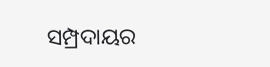ସମ୍ପ୍ରଦାୟର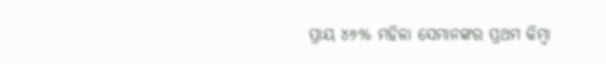ପ୍ରାୟ ୪୬% ମହିଳା ସେମାନଙ୍କର ପ୍ରଥମ କିମ୍ବା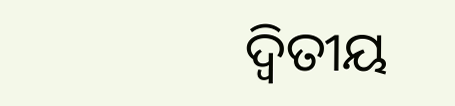ଦ୍ୱିତୀୟ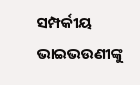ସମ୍ପର୍କୀୟ ଭାଇଭଉଣୀଙ୍କୁ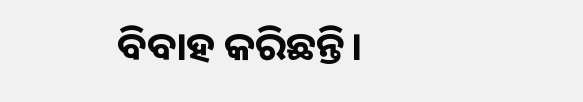ବିବାହ କରିଛନ୍ତି।